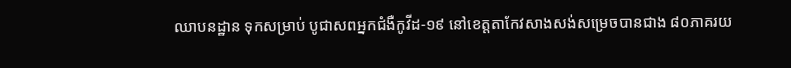ឈាបនដ្ឋាន ទុកសម្រាប់ បូជាសពអ្នកជំងឺកូវីដ-១៩ នៅខេត្តតាកែវសាងសង់សម្រេចបានជាង ៨០ភាគរយ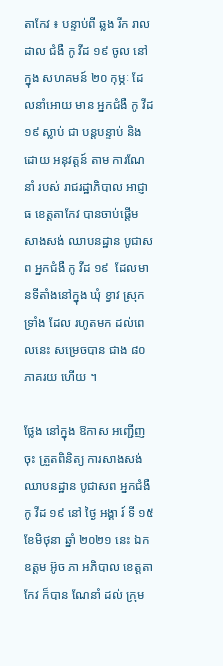តាកែវ ៖ បន្ទាប់ពី ឆ្លង រីក រាលដាល ជំងឺ កូ វីដ ១៩ ចូល នៅក្នុង សហគមន៍ ២០ កុម្ភៈ ដែលនាំអោយ មាន អ្នកជំងឺ កូ វីដ ១៩ ស្លាប់ ជា បន្តបន្ទាប់ និង ដោយ អនុវត្តន៍ តាម ការណែនាំ របស់ រាជរដ្ឋាភិបាល អាជ្ញាធ ខេត្តតាកែវ បានចាប់ផ្ដើម សាងសង់ ឈាបនដ្ឋាន បូជាសព អ្នកជំងឺ កូ វីដ ១៩  ដែលមានទីតាំងនៅក្នុង ឃុំ ខ្វាវ ស្រុក ទ្រាំង ដែល រហូតមក ដល់ពេលនេះ សម្រេចបាន ជាង ៨០ ភាគរយ ហើយ ។

ថ្លែង នៅក្នុង ឱកាស អញ្ជើញ ចុះ ត្រួតពិនិត្យ ការសាងសង់ ឈាបនដ្ឋាន បូជាសព អ្នកជំងឺ កូ វីដ ១៩ នៅ ថ្ងៃ អង្គា រ៍ ទី ១៥ ខែមិថុនា ឆ្នាំ ២០២១ នេះ ឯកឧត្តម អ៊ូច ភា អភិបាល ខេត្តតាកែវ ក៏បាន ណែនាំ ដល់ ក្រុម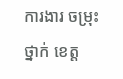ការងារ ចម្រុះ ថ្នាក់ ខេត្ត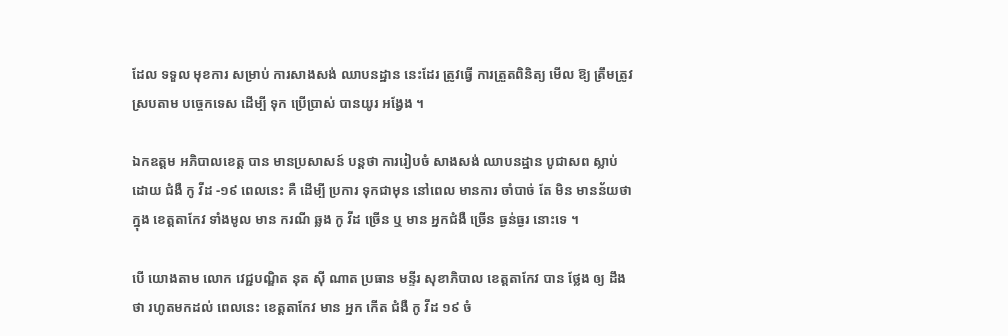ដែល ទទួល មុខការ សម្រាប់ ការសាងសង់ ឈាបនដ្ឋាន នេះដែរ ត្រូវធ្វើ ការត្រួតពិនិត្យ មើល ឱ្យ ត្រឹមត្រូវ ស្របតាម បច្ចេកទេស ដើម្បី ទុក ប្រើប្រាស់ បានយូរ អង្វែង ។

ឯកឧត្តម អភិបាលខេត្ត បាន មានប្រសាសន៍ បន្តថា ការរៀបចំ សាងសង់ ឈាបនដ្ឋាន បូជាសព ស្លាប់ ដោយ ជំងឺ កូ វីដ -១៩ ពេលនេះ គឺ ដើម្បី ប្រការ ទុកជាមុន នៅពេល មានការ ចាំបាច់ តែ មិន មានន័យថា ក្នុង ខេត្តតាកែវ ទាំងមូល មាន ករណី ឆ្លង កូ វីដ ច្រើន ឬ មាន អ្នកជំងឺ ច្រើន ធ្ងន់ធ្ងរ នោះទេ ។

បើ យោងតាម លោក វេជ្ជបណ្ឌិត នុត ស៊ី ណាត ប្រធាន មន្ទីរ សុខាភិបាល ខេត្តតាកែវ បាន ថ្លែង ឲ្យ ដឹងថា រហូតមកដល់ ពេលនេះ ខេត្តតាកែវ មាន អ្នក កើត ជំងឺ កូ វីដ ១៩ ចំ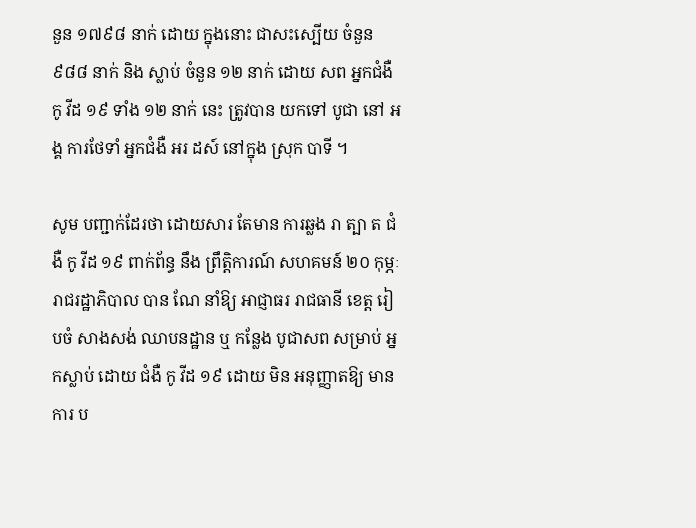នួន ១៧៩៨ នាក់ ដោយ ក្នុងនោះ ជាសះស្បើយ ចំនួន ៩៨៨ នាក់ និង ស្លាប់ ចំនួន ១២ នាក់ ដោយ សព អ្នកជំងឺ កូ វីដ ១៩ ទាំង ១២ នាក់ នេះ ត្រូវបាន យកទៅ បូជា នៅ អង្គ ការថែទាំ អ្នកជំងឺ អរ ដស៍ នៅក្នុង ស្រុក បាទី ។

សូម បញ្ជាក់ដែរថា ដោយសារ តែមាន ការឆ្លង រា ត្បា ត ជំងឺ កូ វីដ ១៩ ពាក់ព័ន្ធ នឹង ព្រឹត្តិការណ៍ សហគមន៍ ២០ កុម្ភៈ រាជរដ្ឋាភិបាល បាន ណែ នាំឱ្យ អាជ្ញាធរ រាជធានី ខេត្ត រៀបចំ សាងសង់ ឈាបនដ្ឋាន ឬ កន្លែង បូជាសព សម្រាប់ អ្នកស្លាប់ ដោយ ជំងឺ កូ វីដ ១៩ ដោយ មិន អនុញ្ញាតឱ្យ មានការ ប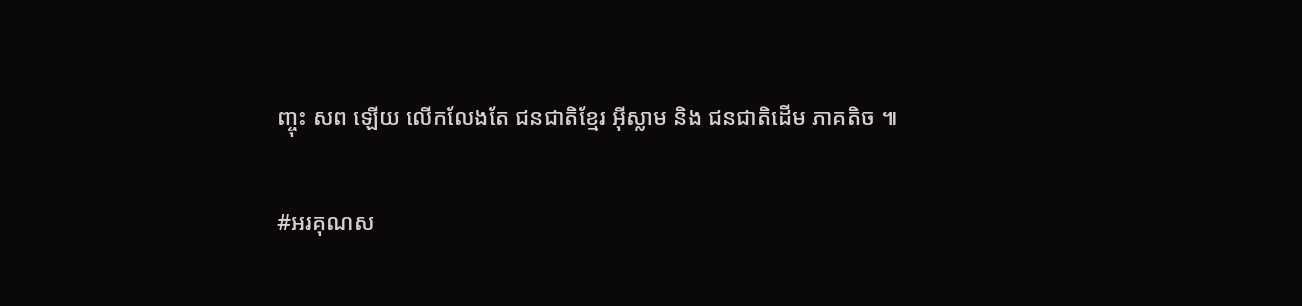ញ្ចុះ សព ឡើយ លើកលែងតែ ជនជាតិខ្មែរ អ៊ីស្លាម និង ជនជាតិដើម ភាគតិច ៕

#អរគុណស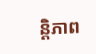ន្តិភាព